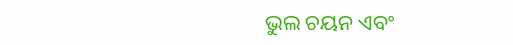ଭୁଲ ଚୟନ ଏବଂ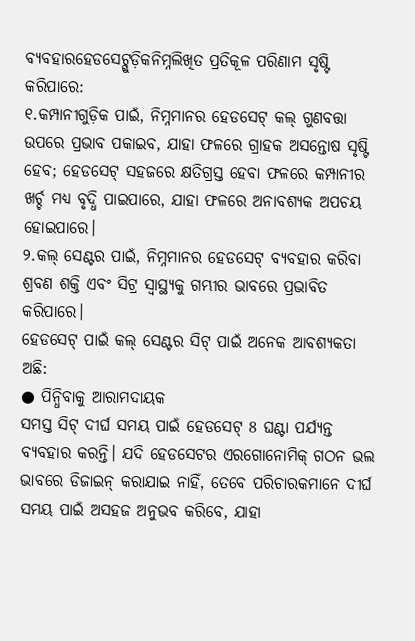ବ୍ୟବହାରହେଡସେଟ୍ଗୁଡ଼ିକନିମ୍ନଲିଖିତ ପ୍ରତିକୂଳ ପରିଣାମ ସୃଷ୍ଟି କରିପାରେ:
୧.କମ୍ପାନୀଗୁଡ଼ିକ ପାଇଁ, ନିମ୍ନମାନର ହେଡସେଟ୍ କଲ୍ ଗୁଣବତ୍ତା ଉପରେ ପ୍ରଭାବ ପକାଇବ, ଯାହା ଫଳରେ ଗ୍ରାହକ ଅସନ୍ତୋଷ ସୃଷ୍ଟି ହେବ; ହେଡସେଟ୍ ସହଜରେ କ୍ଷତିଗ୍ରସ୍ତ ହେବା ଫଳରେ କମ୍ପାନୀର ଖର୍ଚ୍ଚ ମଧ୍ୟ ବୃଦ୍ଧି ପାଇପାରେ, ଯାହା ଫଳରେ ଅନାବଶ୍ୟକ ଅପଚୟ ହୋଇପାରେ।
୨.କଲ୍ ସେଣ୍ଟର ପାଇଁ, ନିମ୍ନମାନର ହେଡସେଟ୍ ବ୍ୟବହାର କରିବା ଶ୍ରବଣ ଶକ୍ତି ଏବଂ ସିଟ୍ର ସ୍ୱାସ୍ଥ୍ୟକୁ ଗମ୍ଭୀର ଭାବରେ ପ୍ରଭାବିତ କରିପାରେ।
ହେଡସେଟ୍ ପାଇଁ କଲ୍ ସେଣ୍ଟର ସିଟ୍ ପାଇଁ ଅନେକ ଆବଶ୍ୟକତା ଅଛି:
● ପିନ୍ଧିବାକୁ ଆରାମଦାୟକ
ସମସ୍ତ ସିଟ୍ ଦୀର୍ଘ ସମୟ ପାଇଁ ହେଡସେଟ୍ 8 ଘଣ୍ଟା ପର୍ଯ୍ୟନ୍ତ ବ୍ୟବହାର କରନ୍ତି। ଯଦି ହେଡସେଟର ଏରଗୋନୋମିକ୍ ଗଠନ ଭଲ ଭାବରେ ଡିଜାଇନ୍ କରାଯାଇ ନାହିଁ, ତେବେ ପରିଚାରକମାନେ ଦୀର୍ଘ ସମୟ ପାଇଁ ଅସହଜ ଅନୁଭବ କରିବେ, ଯାହା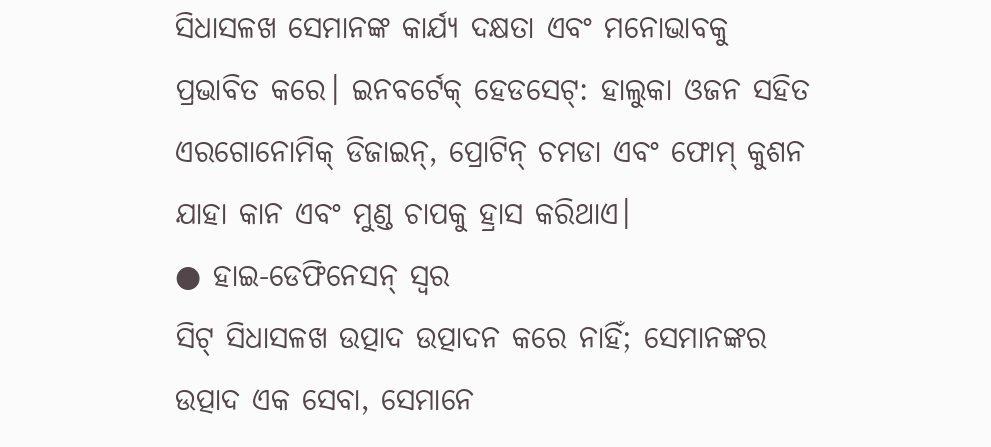ସିଧାସଳଖ ସେମାନଙ୍କ କାର୍ଯ୍ୟ ଦକ୍ଷତା ଏବଂ ମନୋଭାବକୁ ପ୍ରଭାବିତ କରେ। ଇନବର୍ଟେକ୍ ହେଡସେଟ୍: ହାଲୁକା ଓଜନ ସହିତ ଏରଗୋନୋମିକ୍ ଡିଜାଇନ୍, ପ୍ରୋଟିନ୍ ଚମଡା ଏବଂ ଫୋମ୍ କୁଶନ ଯାହା କାନ ଏବଂ ମୁଣ୍ଡ ଚାପକୁ ହ୍ରାସ କରିଥାଏ।
● ହାଇ-ଡେଫିନେସନ୍ ସ୍ୱର
ସିଟ୍ ସିଧାସଳଖ ଉତ୍ପାଦ ଉତ୍ପାଦନ କରେ ନାହିଁ; ସେମାନଙ୍କର ଉତ୍ପାଦ ଏକ ସେବା, ସେମାନେ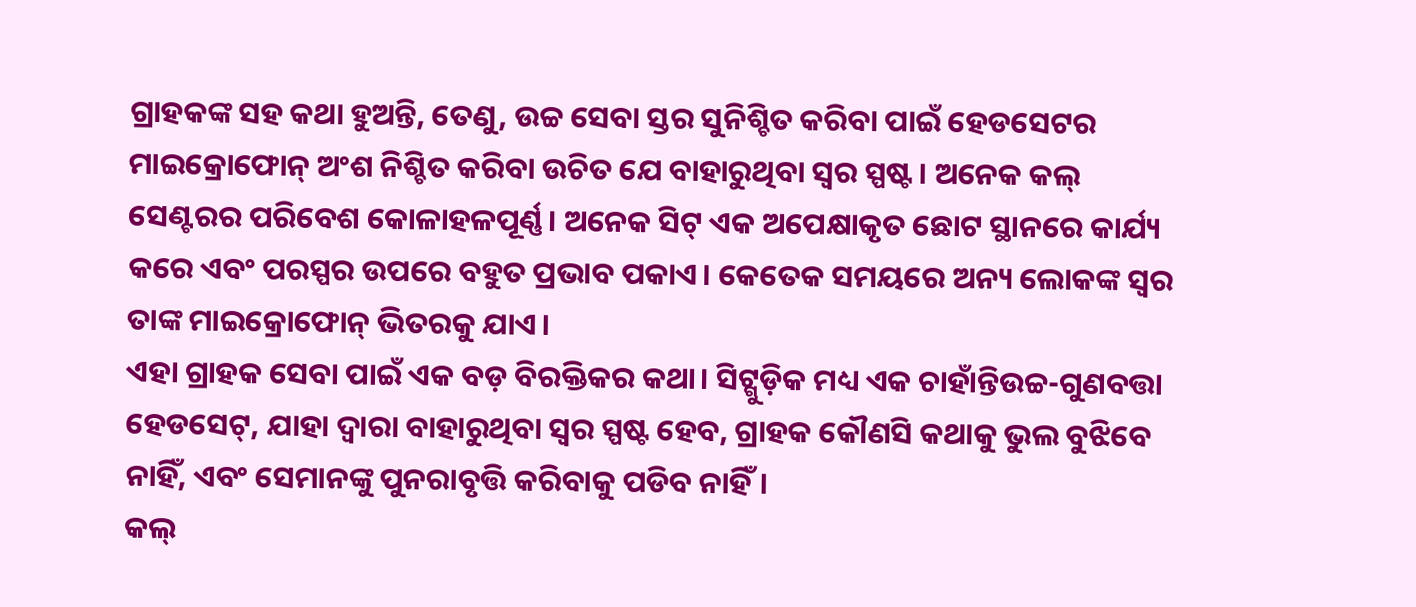ଗ୍ରାହକଙ୍କ ସହ କଥା ହୁଅନ୍ତି, ତେଣୁ, ଉଚ୍ଚ ସେବା ସ୍ତର ସୁନିଶ୍ଚିତ କରିବା ପାଇଁ ହେଡସେଟର ମାଇକ୍ରୋଫୋନ୍ ଅଂଶ ନିଶ୍ଚିତ କରିବା ଉଚିତ ଯେ ବାହାରୁଥିବା ସ୍ୱର ସ୍ପଷ୍ଟ। ଅନେକ କଲ୍ ସେଣ୍ଟରର ପରିବେଶ କୋଳାହଳପୂର୍ଣ୍ଣ। ଅନେକ ସିଟ୍ ଏକ ଅପେକ୍ଷାକୃତ ଛୋଟ ସ୍ଥାନରେ କାର୍ଯ୍ୟ କରେ ଏବଂ ପରସ୍ପର ଉପରେ ବହୁତ ପ୍ରଭାବ ପକାଏ। କେତେକ ସମୟରେ ଅନ୍ୟ ଲୋକଙ୍କ ସ୍ୱର ତାଙ୍କ ମାଇକ୍ରୋଫୋନ୍ ଭିତରକୁ ଯାଏ।
ଏହା ଗ୍ରାହକ ସେବା ପାଇଁ ଏକ ବଡ଼ ବିରକ୍ତିକର କଥା। ସିଟ୍ଗୁଡ଼ିକ ମଧ୍ୟ ଏକ ଚାହାଁନ୍ତିଉଚ୍ଚ-ଗୁଣବତ୍ତା ହେଡସେଟ୍, ଯାହା ଦ୍ଵାରା ବାହାରୁଥିବା ସ୍ୱର ସ୍ପଷ୍ଟ ହେବ, ଗ୍ରାହକ କୌଣସି କଥାକୁ ଭୁଲ ବୁଝିବେ ନାହିଁ, ଏବଂ ସେମାନଙ୍କୁ ପୁନରାବୃତ୍ତି କରିବାକୁ ପଡିବ ନାହିଁ।
କଲ୍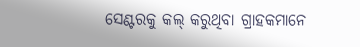ସେଣ୍ଟରକୁ କଲ୍ କରୁଥିବା ଗ୍ରାହକମାନେ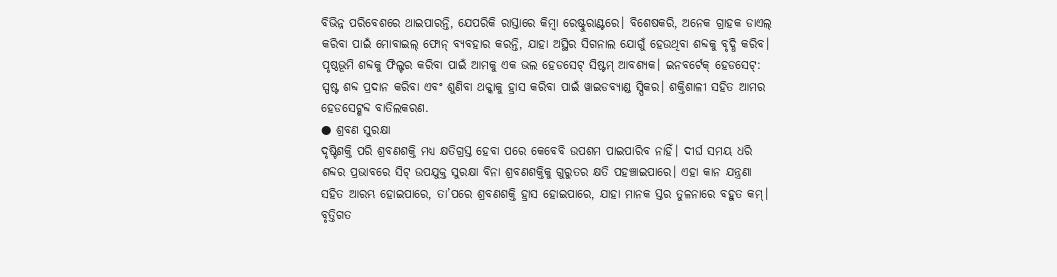ବିଭିନ୍ନ ପରିବେଶରେ ଥାଇପାରନ୍ତି, ଯେପରିକି ରାସ୍ତାରେ କିମ୍ବା ରେଷ୍ଟୁରାଣ୍ଟରେ। ବିଶେଷକରି, ଅନେକ ଗ୍ରାହକ ଡାଏଲ୍ କରିବା ପାଇଁ ମୋବାଇଲ୍ ଫୋନ୍ ବ୍ୟବହାର କରନ୍ତି, ଯାହା ଅସ୍ଥିର ସିଗନାଲ ଯୋଗୁଁ ହେଉଥିବା ଶବ୍ଦକୁ ବୃଦ୍ଧି କରିବ। ପୃଷ୍ଠଭୂମି ଶବ୍ଦକୁ ଫିଲ୍ଟର କରିବା ପାଇଁ ଆମକୁ ଏକ ଭଲ ହେଡସେଟ୍ ସିଷ୍ଟମ୍ ଆବଶ୍ୟକ। ଇନବର୍ଟେକ୍ ହେଡସେଟ୍: ସ୍ପଷ୍ଟ ଶବ୍ଦ ପ୍ରଦାନ କରିବା ଏବଂ ଶୁଣିବା ଥକ୍କାକୁ ହ୍ରାସ କରିବା ପାଇଁ ୱାଇଡବ୍ୟାଣ୍ଡ ସ୍ପିକର। ଶକ୍ତିଶାଳୀ ସହିତ ଆମର ହେଡସେଟ୍ଶବ୍ଦ ବାତିଲକରଣ.
● ଶ୍ରବଣ ସୁରକ୍ଷା
ଦୃଷ୍ଟିଶକ୍ତି ପରି ଶ୍ରବଣଶକ୍ତି ମଧ୍ୟ କ୍ଷତିଗ୍ରସ୍ତ ହେବା ପରେ କେବେବି ଉପଶମ ପାଇପାରିବ ନାହିଁ। ଦୀର୍ଘ ସମୟ ଧରି ଶବ୍ଦର ପ୍ରଭାବରେ ସିଟ୍ ଉପଯୁକ୍ତ ସୁରକ୍ଷା ବିନା ଶ୍ରବଣଶକ୍ତିକୁ ଗୁରୁତର କ୍ଷତି ପହଞ୍ଚାଇପାରେ। ଏହା କାନ ଯନ୍ତ୍ରଣା ସହିତ ଆରମ୍ଭ ହୋଇପାରେ, ତା’ପରେ ଶ୍ରବଣଶକ୍ତି ହ୍ରାସ ହୋଇପାରେ, ଯାହା ମାନକ ସ୍ତର ତୁଳନାରେ ବହୁତ କମ୍। ବୃତ୍ତିଗତ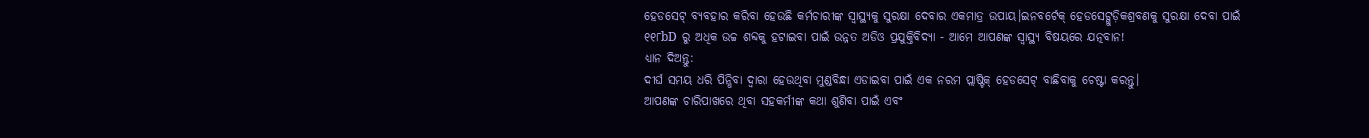ହେଡସେଟ୍ ବ୍ୟବହାର କରିବା ହେଉଛି କର୍ମଚାରୀଙ୍କ ସ୍ୱାସ୍ଥ୍ୟକୁ ସୁରକ୍ଷା ଦେବାର ଏକମାତ୍ର ଉପାୟ।ଇନବର୍ଟେକ୍ ହେଡସେଟ୍ଗୁଡ଼ିକଶ୍ରବଣକୁ ସୁରକ୍ଷା ଦେବା ପାଇଁ ୧୧୮bD ରୁ ଅଧିକ ଉଚ୍ଚ ଶବ୍ଦକୁ ହଟାଇବା ପାଇଁ ଉନ୍ନତ ଅଡିଓ ପ୍ରଯୁକ୍ତିବିଦ୍ୟା - ଆମେ ଆପଣଙ୍କ ସ୍ୱାସ୍ଥ୍ୟ ବିଷୟରେ ଯତ୍ନବାନ!
ଧ୍ୟାନ ଦିଅନ୍ତୁ:
ଦୀର୍ଘ ସମୟ ଧରି ପିନ୍ଧିବା ଦ୍ୱାରା ହେଉଥିବା ମୁଣ୍ଡବିନ୍ଧା ଏଡାଇବା ପାଇଁ ଏକ ନରମ ପ୍ଲାଷ୍ଟିକ୍ ହେଡସେଟ୍ ବାଛିବାକୁ ଚେଷ୍ଟା କରନ୍ତୁ।
ଆପଣଙ୍କ ଚାରିପାଖରେ ଥିବା ସହକର୍ମୀଙ୍କ କଥା ଶୁଣିବା ପାଇଁ ଏବଂ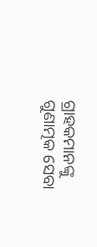ଗ୍ରାହକମାନଙ୍କୁ ଗୁଣାତ୍ମକ ସେବା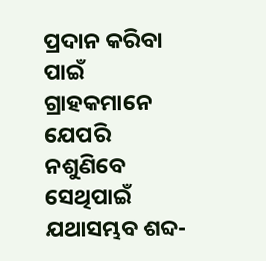ପ୍ରଦାନ କରିବା ପାଇଁ ଗ୍ରାହକମାନେ ଯେପରି ନଶୁଣିବେ ସେଥିପାଇଁ ଯଥାସମ୍ଭବ ଶବ୍ଦ-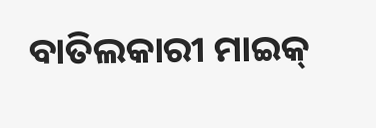ବାତିଲକାରୀ ମାଇକ୍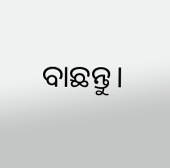ବାଛନ୍ତୁ।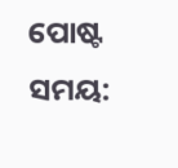ପୋଷ୍ଟ ସମୟ: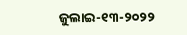ଜୁଲାଇ-୧୩-୨୦୨୨